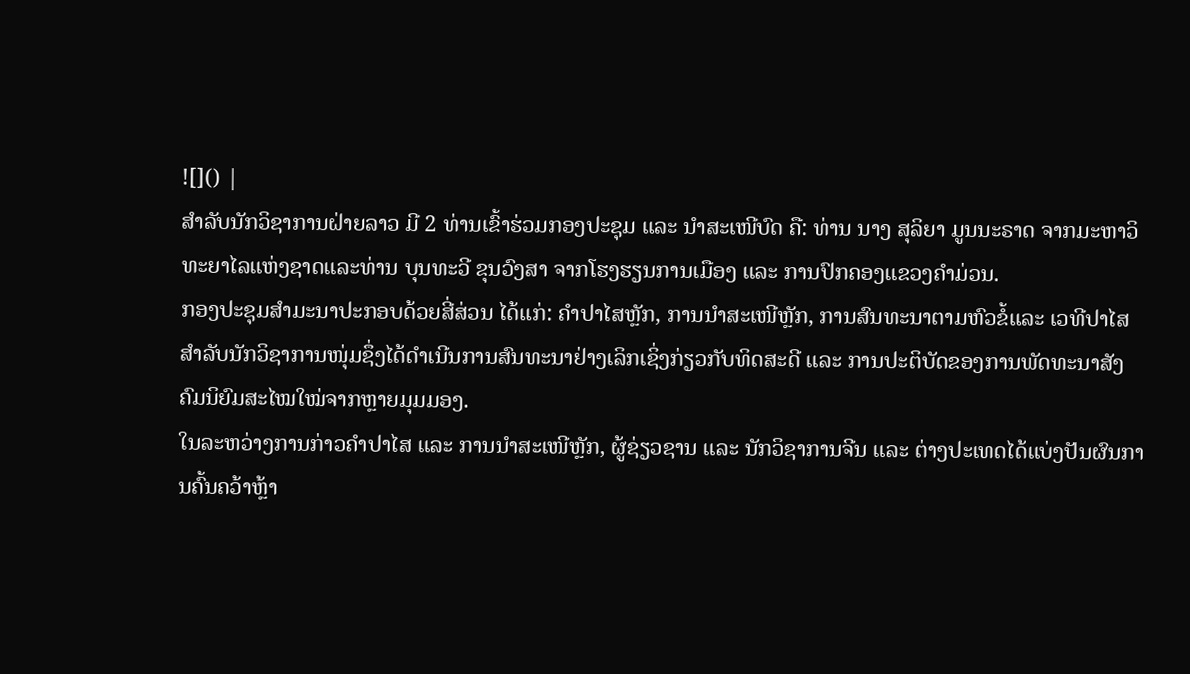![]() |
ສໍາລັບນັກວິຊາການຝ່າຍລາວ ມີ 2 ທ່ານເຂົ້າຮ່ວມກອງປະຊຸມ ແລະ ນໍາສະເໜີບົດ ຄື: ທ່ານ ນາງ ສຸລິຍາ ມູນນະຣາດ ຈາກມະຫາວິທະຍາໄລແຫ່ງຊາດແລະທ່ານ ບຸນທະວີ ຂຸນວົງສາ ຈາກໂຮງຮຽນການເມືອງ ແລະ ການປົກຄອງແຂວງຄໍາມ່ວນ.
ກອງປະຊຸມສໍາມະນາປະກອບດ້ວຍສີ່ສ່ວນ ໄດ້ແກ່: ຄຳປາໄສຫຼັກ, ການນຳສະເໜີຫຼັກ, ການສົນທະນາຕາມຫົວຂໍ້ແລະ ເວທີປາໄສສຳລັບນັກວິຊາການໜຸ່ມຊຶ່ງໄດ້ດໍາເນີນການສົນທະນາຢ່າງເລິກເຊິ່ງກ່ຽວກັບທິດສະດີ ແລະ ການປະຕິບັດຂອງການພັດທະນາສັງຄົມນິຍົມສະໄໝໃໝ່ຈາກຫຼາຍມຸມມອງ.
ໃນລະຫວ່າງການກ່າວຄຳປາໄສ ແລະ ການນຳສະເໜີຫຼັກ, ຜູ້ຊ່ຽວຊານ ແລະ ນັກວິຊາການຈີນ ແລະ ຕ່າງປະເທດໄດ້ແບ່ງປັນຜົນການຄົ້ນຄວ້າຫຼ້າ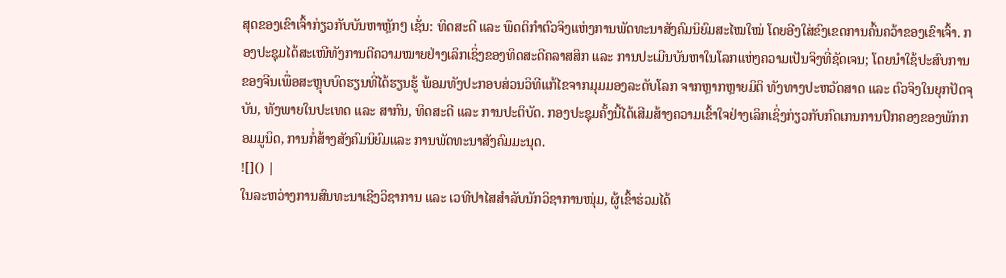ສຸດຂອງເຂົາເຈົ້າກ່ຽວກັບບັນຫາຫຼັກໆ ເຊັ່ນ: ທິດສະດີ ແລະ ພຶດຕິກໍາຕົວຈິງແຫ່ງການພັດທະນາສັງຄົມນິຍົມສະໄໝໃໝ່ ໂດຍອີງໃສ່ຂົງເຂດການຄົ້ນຄວ້າຂອງເຂົາເຈົ້າ. ກອງປະຊຸມໄດ້ສະເໜີທັງການຕີຄວາມໝາຍຢ່າງເລິກເຊິ່ງຂອງທິດສະດີຄລາສສິກ ແລະ ການປະເມີນບັນຫາໃນໂລກແຫ່ງຄວາມເປັນຈິງທີ່ຊັດເຈນ; ໂດຍນຳໃຊ້ປະສົບການຂອງຈີນເພື່ອສະຫຼຸບບົດຮຽນທີ່ໄດ້ຮຽນຮູ້ ພ້ອມທັງປະກອບສ່ວນວິທີແກ້ໄຂຈາກມຸມມອງລະດັບໂລກ ຈາກຫຼາກຫຼາຍມິຕິ ທັງທາງປະຫວັດສາດ ແລະ ຕົວຈິງໃນຍຸກປັດຈຸບັນ, ທັງພາຍໃນປະເທດ ແລະ ສາກົນ, ທິດສະດີ ແລະ ການປະຕິບັດ. ກອງປະຊຸມຄັ້ງນີ້ໄດ້ເສີມສ້າງຄວາມເຂົ້າໃຈຢ່າງເລິກເຊິ່ງກ່ຽວກັບກົດເກນການປົກຄອງຂອງພັກກອມມູນິດ, ການກໍ່ສ້າງສັງຄົມນິຍົມແລະ ການພັດທະນາສັງຄົມມະນຸດ.
![]() |
ໃນລະຫວ່າງການສົນທະນາເຊີງວິຊາການ ແລະ ເວທີປາໄສສຳລັບນັກວິຊາການໜຸ່ມ, ຜູ້ເຂົ້າຮ່ວມໄດ້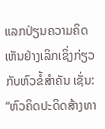ແລກປ່ຽນຄວາມຄິດເຫັນຢ່າງເລິກເຊິ່ງກ່ຽວກັບຫົວຂໍ້ສຳຄັນ ເຊັ່ນ: “ຫົວຄິດປະດິດສ້າງທາ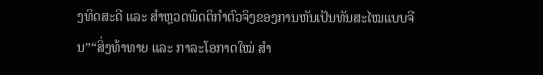ງທິດສະດີ ແລະ ສຳຫຼວດພຶດຕິກໍາຕົວຈິງຂອງການຫັນເປັນທັນສະໄໝແບບຈີນ”“ສິ່ງທ້າທາຍ ແລະ ກາລະໂອກາດໃໝ່ ສຳ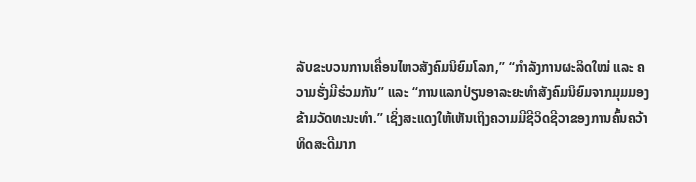ລັບຂະບວນການເຄື່ອນໄຫວສັງຄົມນິຍົມໂລກ,” “ກຳລັງການຜະລິດໃໝ່ ແລະ ຄວາມຮັ່ງມີຮ່ວມກັນ” ແລະ “ການແລກປ່ຽນອາລະຍະທຳສັງຄົມນິຍົມຈາກມຸມມອງຂ້າມວັດທະນະທຳ.” ເຊິ່ງສະແດງໃຫ້ເຫັນເຖິງຄວາມມີຊີວິດຊີວາຂອງການຄົ້ນຄວ້າທິດສະດີມາກ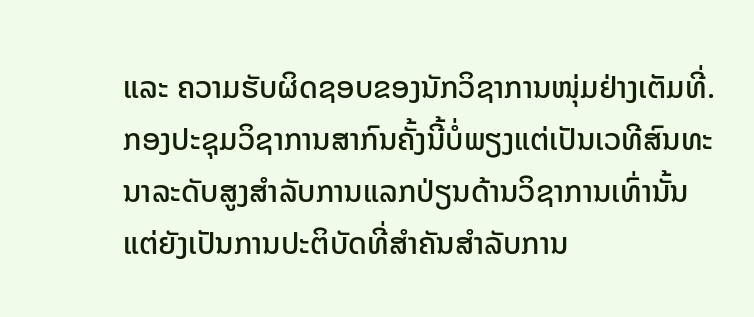ແລະ ຄວາມຮັບຜິດຊອບຂອງນັກວິຊາການໜຸ່ມຢ່າງເຕັມທີ່.
ກອງປະຊຸມວິຊາການສາກົນຄັ້ງນີ້ບໍ່ພຽງແຕ່ເປັນເວທີສົນທະນາລະດັບສູງສຳລັບການແລກປ່ຽນດ້ານວິຊາການເທົ່ານັ້ນ ແຕ່ຍັງເປັນການປະຕິບັດທີ່ສຳຄັນສຳລັບການ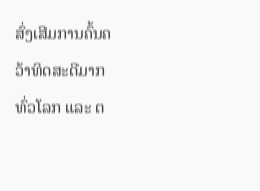ສົ່ງເສີມການຄົ້ນຄວ້າທິດສະດີມາກ ທົ່ວໂລກ ແລະ ຕ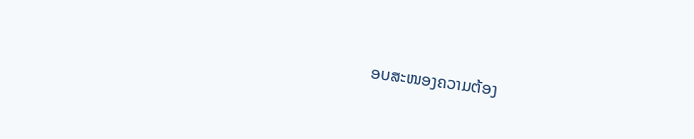ອບສະໜອງຄວາມຕ້ອງ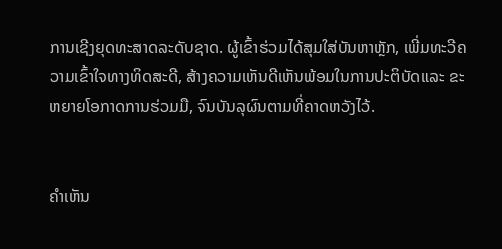ການເຊີງຍຸດທະສາດລະດັບຊາດ. ຜູ້ເຂົ້າຮ່ວມໄດ້ສຸມໃສ່ບັນຫາຫຼັກ, ເພີ່ມທະວີຄວາມເຂົ້າໃຈທາງທິດສະດີ, ສ້າງຄວາມເຫັນດີເຫັນພ້ອມໃນການປະຕິບັດແລະ ຂະຫຍາຍໂອກາດການຮ່ວມມື, ຈົນບັນລຸຜົນຕາມທີ່ຄາດຫວັງໄວ້.


ຄໍາເຫັນ